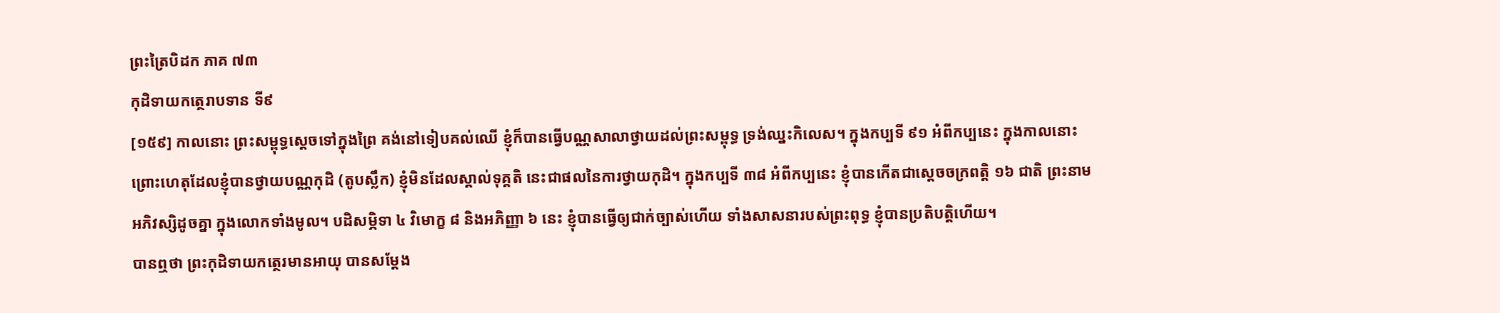ព្រះត្រៃបិដក ភាគ ៧៣
កុដិទាយកត្ថេរាបទាន ទី៩
[១៥៩] កាលនោះ ព្រះសម្ពុទ្ធស្តេចទៅក្នុងព្រៃ គង់នៅទៀបគល់ឈើ ខ្ញុំក៏បានធ្វើបណ្ណសាលាថ្វាយដល់ព្រះសម្ពុទ្ធ ទ្រង់ឈ្នះកិលេស។ ក្នុងកប្បទី ៩១ អំពីកប្បនេះ ក្នុងកាលនោះ ព្រោះហេតុដែលខ្ញុំបានថ្វាយបណ្ណកុដិ (តូបស្លឹក) ខ្ញុំមិនដែលស្គាល់ទុគ្គតិ នេះជាផលនៃការថ្វាយកុដិ។ ក្នុងកប្បទី ៣៨ អំពីកប្បនេះ ខ្ញុំបានកើតជាសេ្តចចក្រពត្តិ ១៦ ជាតិ ព្រះនាមអភិវស្សិដូចគ្នា ក្នុងលោកទាំងមូល។ បដិសម្ភិទា ៤ វិមោក្ខ ៨ និងអភិញ្ញា ៦ នេះ ខ្ញុំបានធ្វើឲ្យជាក់ច្បាស់ហើយ ទាំងសាសនារបស់ព្រះពុទ្ធ ខ្ញុំបានប្រតិបត្តិហើយ។
បានឮថា ព្រះកុដិទាយកត្ថេរមានអាយុ បានសម្តែង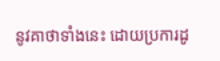នូវគាថាទាំងនេះ ដោយប្រការដូ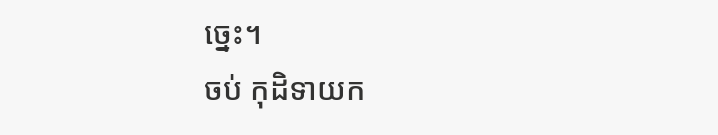ច្នេះ។
ចប់ កុដិទាយក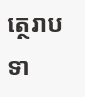ត្ថេរាបទា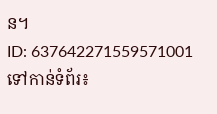ន។
ID: 637642271559571001
ទៅកាន់ទំព័រ៖